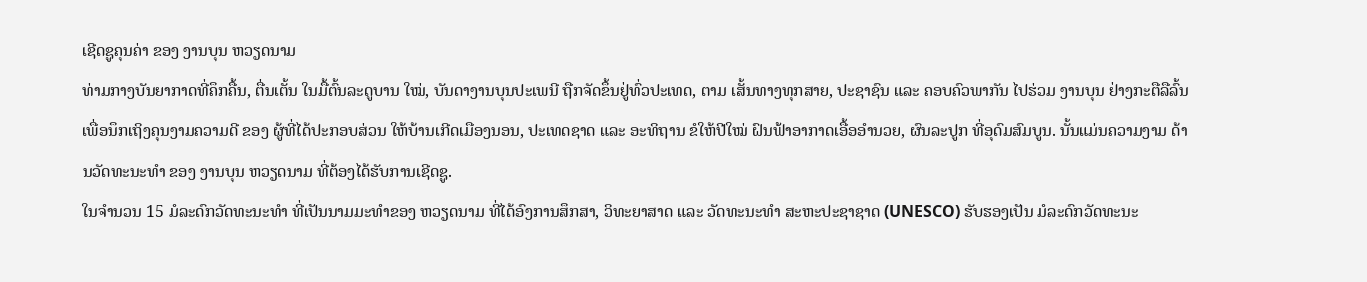ເຊີດຊູຄຸນຄ່າ ຂອງ ງານບຸນ ຫວຽດນາມ
ທ່າມກາງບັນຍາກາດທີ່ຄຶກຄື້ນ, ຕື່ນເຕັ້ນ ໃນມື້ຕົ້ນລະດູບານ ໃໝ່, ບັນດາງານບຸນປະເພນີ ຖືກຈັດຂຶ້ນຢູ່ທົ່ວປະເທດ, ຕາມ ເສັ້ນທາງທຸກສາຍ, ປະຊາຊົນ ແລະ ຄອບຄົວພາກັນ ໄປຮ່ວມ ງານບຸນ ຢ່າງກະຕືລືລົ້ນ ເພື່ອນຶກເຖິງຄຸນງາມຄວາມດີ ຂອງ ຜູ້ທີ່ໄດ້ປະກອບສ່ວນ ໃຫ້ບ້ານເກີດເມືອງນອນ, ປະເທດຊາດ ແລະ ອະທິຖານ ຂໍໃຫ້ປີໃໝ່ ຝົນຟ້າອາກາດເອື້ອອຳນວຍ, ຜົນລະປູກ ທີ່ອຸດົມສົມບູນ. ນັ້ນແມ່ນຄວາມງາມ ດ້ານວັດທະນະທຳ ຂອງ ງານບຸນ ຫວຽດນາມ ທີ່ຕ້ອງໄດ້ຮັບການເຊີດຊູ.
ໃນຈຳນວນ 15 ມໍລະດົກວັດທະນະທຳ ທີ່ເປັນນາມມະທຳຂອງ ຫວຽດນາມ ທີ່ໄດ້ອົງການສຶກສາ, ວິທະຍາສາດ ແລະ ວັດທະນະທຳ ສະຫະປະຊາຊາດ (UNESCO) ຮັບຮອງເປັນ ມໍລະດົກວັດທະນະ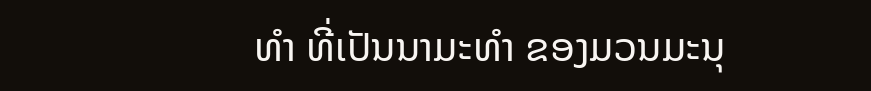ທຳ ທີ່ເປັນນາມະທຳ ຂອງມວນມະນຸ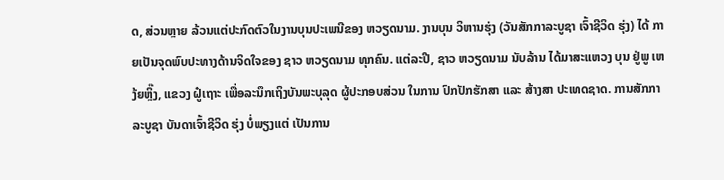ດ, ສ່ວນຫຼາຍ ລ້ວນແຕ່ປະກົດຕົວໃນງານບຸນປະເພນີຂອງ ຫວຽດນາມ. ງານບຸນ ວິຫານຮຸ່ງ (ວັນສັກກາລະບູຊາ ເຈົ້າຊີວິດ ຮຸ່ງ) ໄດ້ ກາຍເປັນຈຸດພົບປະທາງດ້ານຈິດໃຈຂອງ ຊາວ ຫວຽດນາມ ທຸກຄົນ. ແຕ່ລະປີ, ຊາວ ຫວຽດນາມ ນັບລ້ານ ໄດ້ມາສະແຫວງ ບຸນ ຢູ່ພູ ເຫງ້ຍຫຼິ໊ງ, ແຂວງ ຝູ໋ເຖາະ ເພື່ອລະນຶກເຖິງບັນພະບຸລຸດ ຜູ້ປະກອບສ່ວນ ໃນການ ປົກປັກຮັກສາ ແລະ ສ້າງສາ ປະເທດຊາດ. ການສັກກາລະບູຊາ ບັນດາເຈົ້າຊີວິດ ຮຸ່ງ ບໍ່ພຽງແຕ່ ເປັນການ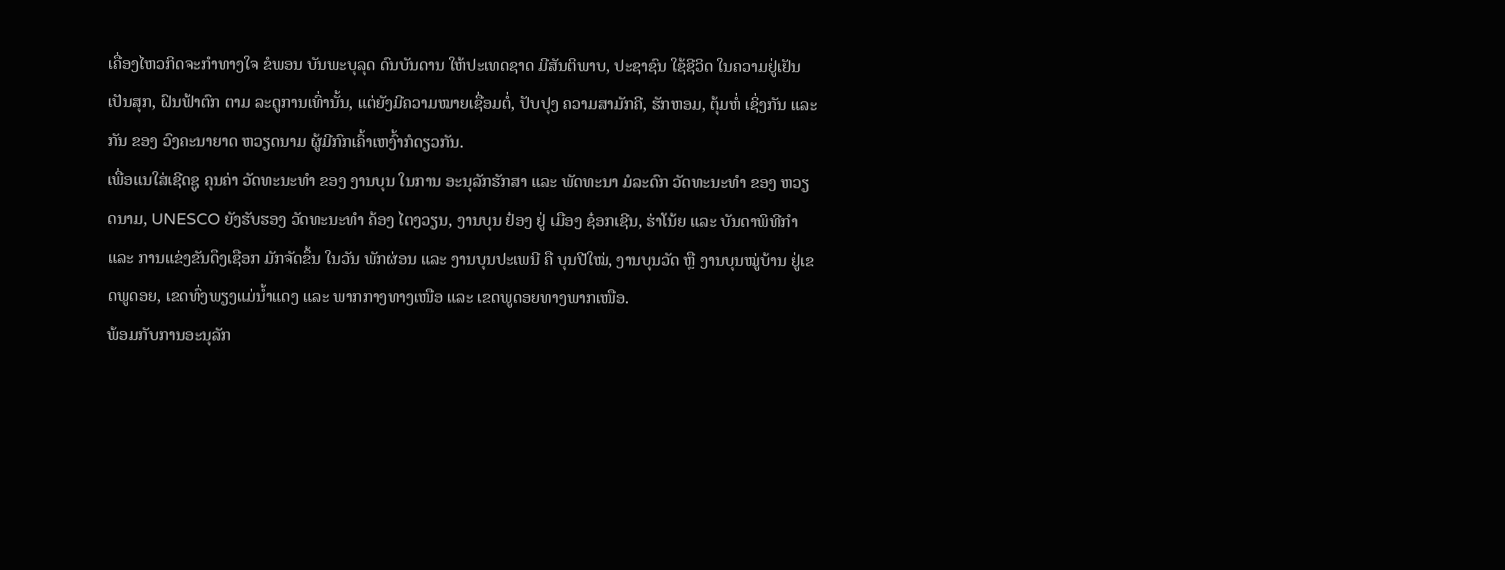ເຄື່ອງໄຫວກິດຈະກຳທາງໃຈ ຂໍພອນ ບັນພະບຸລຸດ ດົນບັນດານ ໃຫ້ປະເທດຊາດ ມີສັນຕິພາບ, ປະຊາຊົນ ໃຊ້ຊີວິດ ໃນຄວາມຢູ່ເຢັນເປັນສຸກ, ຝົນຟ້າຕົກ ຕາມ ລະດູການເທົ່ານັ້ນ, ແຕ່ຍັງມີຄວາມໝາຍເຊື່ອມຕໍ່, ປັບປຸງ ຄວາມສາມັກຄີ, ຮັກຫອມ, ຕຸ້ມຫໍ່ ເຊິ່ງກັນ ແລະ ກັນ ຂອງ ວົງຄະນາຍາດ ຫວຽດນາມ ຜູ້ມີກົກເຄົ້າເຫງົ້າກໍດຽວກັນ.
ເພື່ອແນໃສ່ເຊີດຊູ ຄຸນຄ່າ ວັດທະນະທຳ ຂອງ ງານບຸນ ໃນການ ອະນຸລັກຮັກສາ ແລະ ພັດທະນາ ມໍລະດົກ ວັດທະນະທຳ ຂອງ ຫວຽດນາມ, UNESCO ຍັງຮັບຮອງ ວັດທະນະທໍາ ຄ້ອງ ໄຕງວຽນ, ງານບຸນ ຢ໋ອງ ຢູ່ ເມືອງ ຊ໋ອກເຊີນ, ຮ່າໂນ້ຍ ແລະ ບັນດາພິທີກຳ ແລະ ການແຂ່ງຂັນດຶງເຊືອກ ມັກຈັດຂຶ້ນ ໃນວັນ ພັກຜ່ອນ ແລະ ງານບຸນປະເພນີ ຄື ບຸນປີໃໝ່, ງານບຸນວັດ ຫຼື ງານບຸນໝູ່ບ້ານ ຢູ່ເຂດພູດອຍ, ເຂດທົ່ງພຽງແມ່ນ້ຳແດງ ແລະ ພາກກາງທາງເໜືອ ແລະ ເຂດພູດອຍທາງພາກເໜືອ.
ພ້ອມກັບການອະນຸລັກ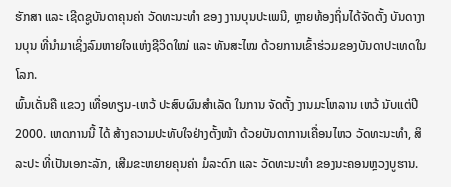ຮັກສາ ແລະ ເຊີດຊູບັນດາຄຸນຄ່າ ວັດທະນະທຳ ຂອງ ງານບຸນປະເພນີ, ຫຼາຍທ້ອງຖິ່ນໄດ້ຈັດຕັ້ງ ບັນດາງານບຸນ ທີ່ນຳມາເຊິ່ງລົມຫາຍໃຈແຫ່ງຊີວິດໃໝ່ ແລະ ທັນສະໄໝ ດ້ວຍການເຂົ້າຮ່ວມຂອງບັນດາປະເທດໃນໂລກ.
ພົ້ນເດັ່ນຄື ແຂວງ ເທື່ອທຽນ-ເຫວ້ ປະສົບຜົນສຳເລັດ ໃນການ ຈັດຕັ້ງ ງານມະໂຫລານ ເຫວ້ ນັບແຕ່ປີ 2000. ເຫດການນີ້ ໄດ້ ສ້າງຄວາມປະທັບໃຈຢ່າງຕັ້ງໜ້າ ດ້ວຍບັນດາການເຄື່ອນໄຫວ ວັດທະນະທຳ, ສິລະປະ ທີ່ເປັນເອກະລັກ, ເສີມຂະຫຍາຍຄຸນຄ່າ ມໍລະດົກ ແລະ ວັດທະນະທຳ ຂອງນະຄອນຫຼວງບູຮານ.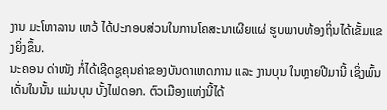ງານ ມະໂຫາລານ ເຫວ້ ໄດ້ປະກອບສ່ວນໃນການໂຄສະນາເຜີຍແຜ່ ຮູບພາບທ້ອງຖິ່ນໄດ້ເຂັ້ມແຂງຍິ່ງຂຶ້ນ.
ນະຄອນ ດ່າໜັງ ກໍ່ໄດ້ເຊີດຊູຄຸນຄ່າຂອງບັນດາເຫດການ ແລະ ງານບຸນ ໃນຫຼາຍປີມານີ້ ເຊິ່ງພົ້ນເດັ່ນໃນນັ້ນ ແມ່ນບຸນ ບັ້ງໄຟດອກ. ຕົວເມືອງແຫ່ງນີ້ໄດ້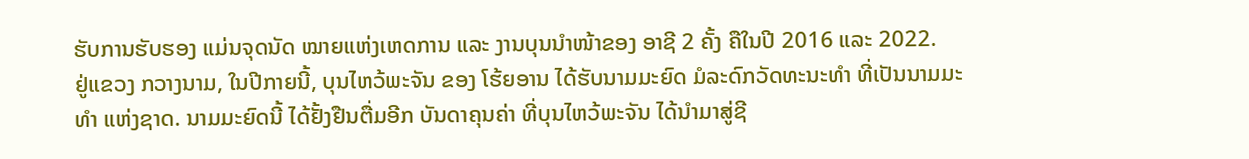ຮັບການຮັບຮອງ ແມ່ນຈຸດນັດ ໝາຍແຫ່ງເຫດການ ແລະ ງານບຸນນຳໜ້າຂອງ ອາຊີ 2 ຄັ້ງ ຄືໃນປີ 2016 ແລະ 2022.
ຢູ່ແຂວງ ກວາງນາມ, ໃນປີກາຍນີ້, ບຸນໄຫວ້ພະຈັນ ຂອງ ໂຮ້ຍອານ ໄດ້ຮັບນາມມະຍົດ ມໍລະດົກວັດທະນະທຳ ທີ່ເປັນນາມມະທຳ ແຫ່ງຊາດ. ນາມມະຍົດນີ້ ໄດ້ຢັ້ງຢືນຕື່ມອີກ ບັນດາຄຸນຄ່າ ທີ່ບຸນໄຫວ້ພະຈັນ ໄດ້ນຳມາສູ່ຊີ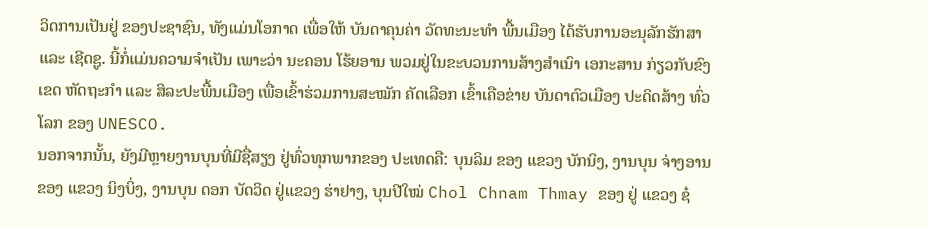ວິດການເປັນຢູ່ ຂອງປະຊາຊົນ, ທັງແມ່ນໂອກາດ ເພື່ອໃຫ້ ບັນດາຄຸນຄ່າ ວັດທະນະທຳ ພື້ນເມືອງ ໄດ້ຮັບການອະນຸລັກຮັກສາ ແລະ ເຊີດຊູ. ນີ້ກໍ່ແມ່ນຄວາມຈຳເປັນ ເພາະວ່າ ນະຄອນ ໂຮ້ຍອານ ພວມຢູ່ໃນຂະບວນການສ້າງສຳເນົາ ເອກະສານ ກ່ຽວກັບຂົງເຂດ ຫັດຖະກຳ ແລະ ສິລະປະພື້ນເມືອງ ເພື່ອເຂົ້າຮ່ວມການສະໝັກ ຄັດເລືອກ ເຂົ້າເຄືອຂ່າຍ ບັນດາຕົວເມືອງ ປະດິດສ້າງ ທົ່ວໂລກ ຂອງ UNESCO.
ນອກຈາກນັ້ນ, ຍັງມີຫຼາຍງານບຸນທີ່ມີຊື່ສຽງ ຢູ່ທົ່ວທຸກພາກຂອງ ປະເທດຄື: ບຸນລິມ ຂອງ ແຂວງ ບັກນິງ, ງານບຸນ ຈ່າງອານ ຂອງ ແຂວງ ນິງບິ່ງ, ງານບຸນ ດອກ ບັດວິດ ຢູ່ແຂວງ ຮ່າຢາງ, ບຸນປີໃໝ່ Chol Chnam Thmay ຂອງ ຢູ່ ແຂວງ ຊ໋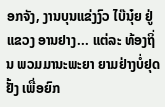ອກຈັງ, ງານບຸນແຂ່ງງົວ ໄບ໊ນຸ໋ຍ ຢູ່ ແຂວງ ອານຢາງ... ແຕ່ລະ ທ້ອງຖິ່ນ ພວມມານະພະຍາ ຍາມຢ່າງບໍ່ຢຸດຢັ້ງ ເພື່ອຍົກ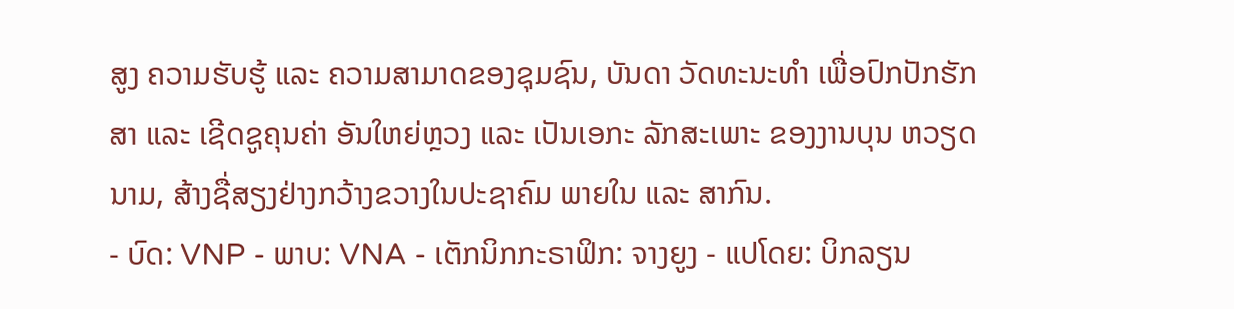ສູງ ຄວາມຮັບຮູ້ ແລະ ຄວາມສາມາດຂອງຊຸມຊົນ, ບັນດາ ວັດທະນະທຳ ເພື່ອປົກປັກຮັກສາ ແລະ ເຊີດຊູຄຸນຄ່າ ອັນໃຫຍ່ຫຼວງ ແລະ ເປັນເອກະ ລັກສະເພາະ ຂອງງານບຸນ ຫວຽດນາມ, ສ້າງຊື່ສຽງຢ່າງກວ້າງຂວາງໃນປະຊາຄົມ ພາຍໃນ ແລະ ສາກົນ.
- ບົດ: VNP - ພາບ: VNA - ເຕັກນິກກະຣາຟິກ: ຈາງຍູງ - ແປໂດຍ: ບິກລຽນ